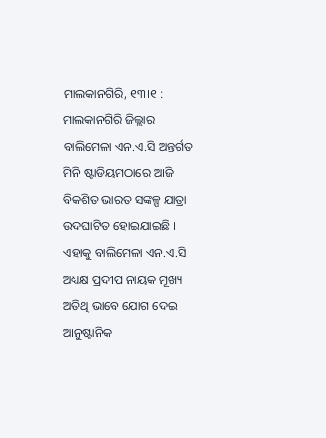ମାଲକାନଗିରି, ୧୩।୧ : ମାଲକାନଗିରି ଜିଲ୍ଲାର ବାଲିମେଳା ଏନ.ଏ.ସି ଅନ୍ତର୍ଗତ ମିନି ଷ୍ଟାଡିୟମଠାରେ ଆଜି ବିକଶିତ ଭାରତ ସଙ୍କଳ୍ପ ଯାତ୍ରା ଉଦଘାଟିତ ହୋଇଯାଇଛି । ଏହାକୁ ବାଲିମେଳା ଏନ.ଏ.ସି ଅଧ୍ୟକ୍ଷ ପ୍ରଦୀପ ନାୟକ ମୂଖ୍ୟ ଅତିଥି ଭାବେ ଯୋଗ ଦେଇ ଆନୁଷ୍ଟାନିକ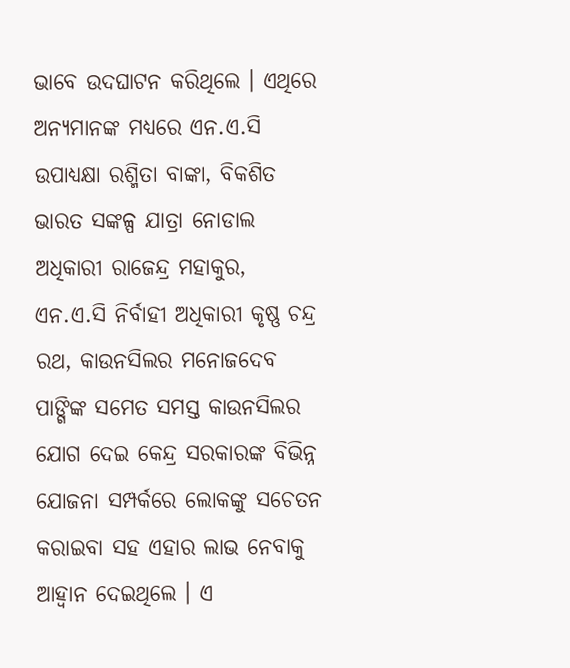ଭାବେ ଉଦଘାଟନ କରିଥିଲେ । ଏଥିରେ ଅନ୍ୟମାନଙ୍କ ମଧ୍ୟରେ ଏନ.ଏ.ସି ଉପାଧ୍ୟକ୍ଷା ରଶ୍ମିତା ବାଙ୍କା, ବିକଶିତ ଭାରତ ସଙ୍କଳ୍ପ ଯାତ୍ରା ନୋଡାଲ ଅଧିକାରୀ ରାଜେନ୍ଦ୍ର ମହାକୁର, ଏନ.ଏ.ସି ନିର୍ବାହୀ ଅଧିକାରୀ କୃଷ୍ଣ ଚନ୍ଦ୍ର ରଥ, କାଉନସିଲର ମନୋଜଦେବ ପାଙ୍ଗିଙ୍କ ସମେତ ସମସ୍ତ କାଉନସିଲର ଯୋଗ ଦେଇ କେନ୍ଦ୍ର ସରକାରଙ୍କ ବିଭିନ୍ନ ଯୋଜନା ସମ୍ପର୍କରେ ଲୋକଙ୍କୁ ସଚେତନ କରାଇବା ସହ ଏହାର ଲାଭ ନେବାକୁ ଆହ୍ୱାନ ଦେଇଥିଲେ । ଏ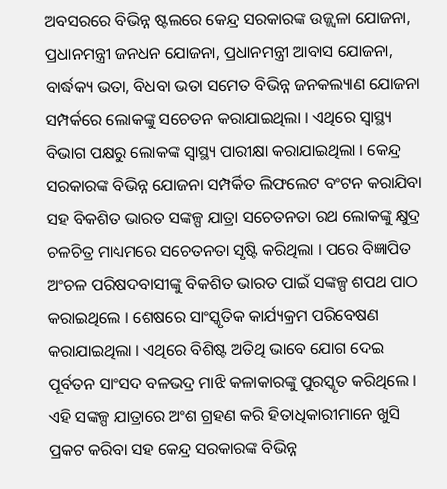ଅବସରରେ ବିଭିନ୍ନ ଷ୍ଟଲରେ କେନ୍ଦ୍ର ସରକାରଙ୍କ ଉଜ୍ଜ୍ୱଳା ଯୋଜନା, ପ୍ରଧାନମନ୍ତ୍ରୀ ଜନଧନ ଯୋଜନା, ପ୍ରଧାନମନ୍ତ୍ରୀ ଆବାସ ଯୋଜନା, ବାର୍ଦ୍ଧକ୍ୟ ଭତା, ବିଧବା ଭତା ସମେତ ବିଭିନ୍ନ ଜନକଲ୍ୟାଣ ଯୋଜନା ସମ୍ପର୍କରେ ଲୋକଙ୍କୁ ସଚେତନ କରାଯାଇଥିଲା । ଏଥିରେ ସ୍ୱାସ୍ଥ୍ୟ ବିଭାଗ ପକ୍ଷରୁ ଲୋକଙ୍କ ସ୍ୱାସ୍ଥ୍ୟ ପାରୀକ୍ଷା କରାଯାଇଥିଲା । କେନ୍ଦ୍ର ସରକାରଙ୍କ ବିଭିନ୍ନ ଯୋଜନା ସମ୍ପର୍କିତ ଲିଫଲେଟ ବଂଟନ କରାଯିବା ସହ ବିକଶିତ ଭାରତ ସଙ୍କଳ୍ପ ଯାତ୍ରା ସଚେତନତା ରଥ ଲୋକଙ୍କୁ କ୍ଷୁଦ୍ର ଚଳଚିତ୍ର ମାଧ୍ୟମରେ ସଚେତନତା ସୃଷ୍ଟି କରିଥିଲା । ପରେ ବିଜ୍ଞାପିତ ଅଂଚଳ ପରିଷଦବାସୀଙ୍କୁ ବିକଶିତ ଭାରତ ପାଇଁ ସଙ୍କଳ୍ପ ଶପଥ ପାଠ କରାଇଥିଲେ । ଶେଷରେ ସାଂସ୍କୃତିକ କାର୍ଯ୍ୟକ୍ରମ ପରିବେଷଣ କରାଯାଇଥିଲା । ଏଥିରେ ବିଶିଷ୍ଟ ଅତିଥି ଭାବେ ଯୋଗ ଦେଇ ପୂର୍ବତନ ସାଂସଦ ବଳଭଦ୍ର ମାଝି କଳାକାରଙ୍କୁ ପୁରସ୍କୃତ କରିଥିଲେ । ଏହି ସଙ୍କଳ୍ପ ଯାତ୍ରାରେ ଅଂଶ ଗ୍ରହଣ କରି ହିତାଧିକାରୀମାନେ ଖୁସି ପ୍ରକଟ କରିବା ସହ କେନ୍ଦ୍ର ସରକାରଙ୍କ ବିଭିନ୍ନ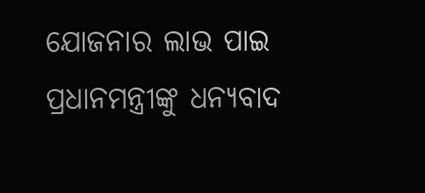ଯୋଜନାର ଲାଭ ପାଇ ପ୍ରଧାନମନ୍ତ୍ରୀଙ୍କୁ ଧନ୍ୟବାଦ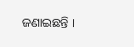ଜଣାଇଛନ୍ତି ।